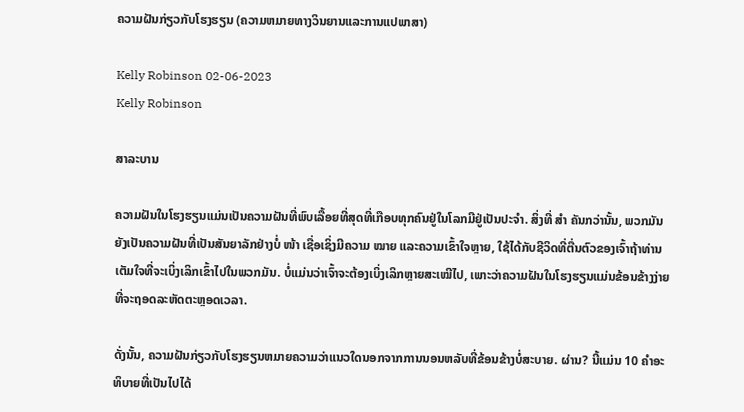ຄວາມຝັນກ່ຽວກັບໂຮງຮຽນ (ຄວາມຫມາຍທາງວິນຍານແລະການແປພາສາ)

Kelly Robinson 02-06-2023
Kelly Robinson

ສາລະບານ

ຄວາມຝັນໃນໂຮງຮຽນແມ່ນເປັນຄວາມຝັນທີ່ພົບເລື້ອຍທີ່ສຸດທີ່ເກືອບທຸກຄົນຢູ່ໃນໂລກມີຢູ່ເປັນປະຈຳ. ສິ່ງທີ່ ສຳ ຄັນກວ່ານັ້ນ, ພວກມັນຍັງເປັນຄວາມຝັນທີ່ເປັນສັນຍາລັກຢ່າງບໍ່ ໜ້າ ເຊື່ອເຊິ່ງມີຄວາມ ໝາຍ ແລະຄວາມເຂົ້າໃຈຫຼາຍ, ໃຊ້ໄດ້ກັບຊີວິດທີ່ຕື່ນຕົວຂອງເຈົ້າຖ້າທ່ານເຕັມໃຈທີ່ຈະເບິ່ງເລິກເຂົ້າໄປໃນພວກມັນ. ບໍ່ແມ່ນວ່າເຈົ້າຈະຕ້ອງເບິ່ງເລິກຫຼາຍສະເໝີໄປ, ເພາະວ່າຄວາມຝັນໃນໂຮງຮຽນແມ່ນຂ້ອນຂ້າງງ່າຍທີ່ຈະຖອດລະຫັດຕະຫຼອດເວລາ.

ດັ່ງນັ້ນ, ຄວາມຝັນກ່ຽວກັບໂຮງຮຽນຫມາຍຄວາມວ່າແນວໃດນອກຈາກການນອນຫລັບທີ່ຂ້ອນຂ້າງບໍ່ສະບາຍ. ຜ່ານ? ນີ້ແມ່ນ 10 ຄໍາອະທິບາຍທີ່ເປັນໄປໄດ້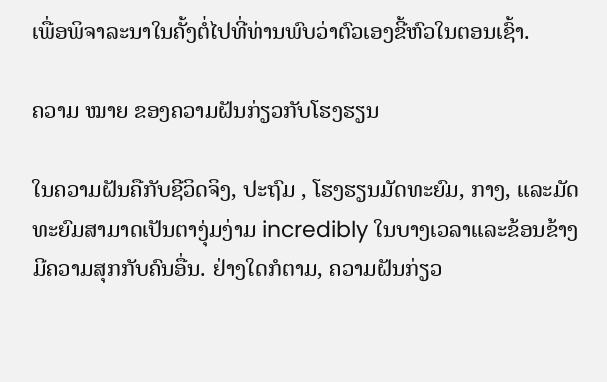ເພື່ອພິຈາລະນາໃນຄັ້ງຕໍ່ໄປທີ່ທ່ານພົບວ່າຕົວເອງຂີ້ຫົວໃນຕອນເຊົ້າ.

ຄວາມ ໝາຍ ຂອງຄວາມຝັນກ່ຽວກັບໂຮງຮຽນ

ໃນຄວາມຝັນຄືກັບຊີວິດຈິງ, ປະຖົມ , ໂຮງຮຽນມັດທະຍົມ, ກາງ, ແລະມັດທະຍົມສາມາດເປັນຕາງຸ່ມງ່າມ incredibly ໃນບາງເວລາແລະຂ້ອນຂ້າງມີຄວາມສຸກກັບຄົນອື່ນ. ຢ່າງໃດກໍຕາມ, ຄວາມຝັນກ່ຽວ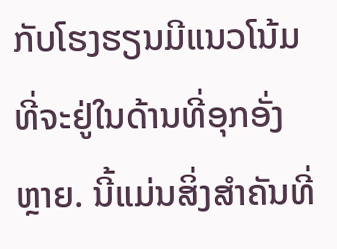ກັບໂຮງຮຽນມີແນວໂນ້ມທີ່ຈະຢູ່ໃນດ້ານທີ່ອຸກອັ່ງຫຼາຍ. ນີ້ແມ່ນສິ່ງສຳຄັນທີ່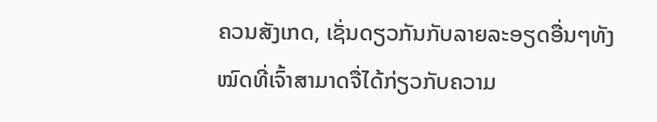ຄວນສັງເກດ, ເຊັ່ນດຽວກັນກັບລາຍລະອຽດອື່ນໆທັງໝົດທີ່ເຈົ້າສາມາດຈື່ໄດ້ກ່ຽວກັບຄວາມ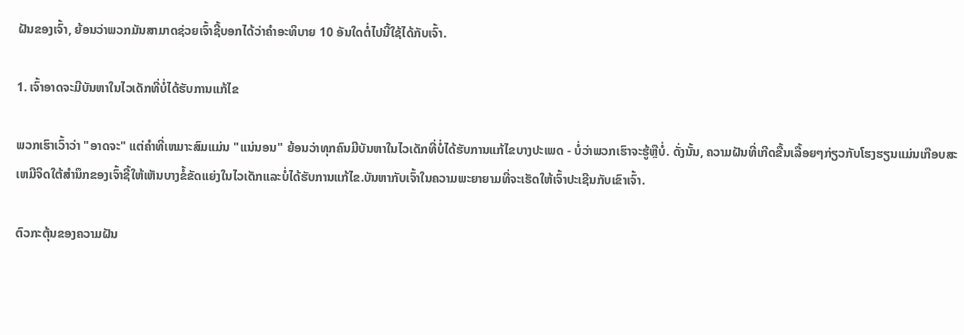ຝັນຂອງເຈົ້າ, ຍ້ອນວ່າພວກມັນສາມາດຊ່ວຍເຈົ້າຊີ້ບອກໄດ້ວ່າຄຳອະທິບາຍ 10 ອັນໃດຕໍ່ໄປນີ້ໃຊ້ໄດ້ກັບເຈົ້າ.

1. ເຈົ້າອາດຈະມີບັນຫາໃນໄວເດັກທີ່ບໍ່ໄດ້ຮັບການແກ້ໄຂ

ພວກເຮົາເວົ້າວ່າ "ອາດຈະ" ແຕ່ຄໍາທີ່ເຫມາະສົມແມ່ນ "ແນ່ນອນ" ຍ້ອນວ່າທຸກຄົນມີບັນຫາໃນໄວເດັກທີ່ບໍ່ໄດ້ຮັບການແກ້ໄຂບາງປະເພດ - ບໍ່ວ່າພວກເຮົາຈະຮູ້ຫຼືບໍ່. ດັ່ງນັ້ນ, ຄວາມຝັນທີ່ເກີດຂື້ນເລື້ອຍໆກ່ຽວກັບໂຮງຮຽນແມ່ນເກືອບສະເຫມີຈິດໃຕ້ສໍານຶກຂອງເຈົ້າຊີ້ໃຫ້ເຫັນບາງຂໍ້ຂັດແຍ່ງໃນໄວເດັກແລະບໍ່ໄດ້ຮັບການແກ້ໄຂ.ບັນຫາກັບເຈົ້າໃນຄວາມພະຍາຍາມທີ່ຈະເຮັດໃຫ້ເຈົ້າປະເຊີນກັບເຂົາເຈົ້າ.

ຕົວກະຕຸ້ນຂອງຄວາມຝັນ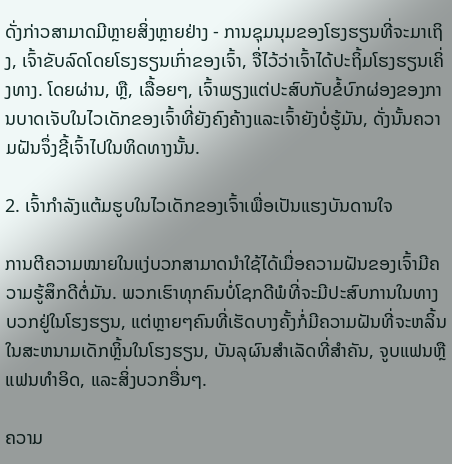ດັ່ງກ່າວສາມາດມີຫຼາຍສິ່ງຫຼາຍຢ່າງ - ການຊຸມນຸມຂອງໂຮງຮຽນທີ່ຈະມາເຖິງ, ເຈົ້າຂັບລົດໂດຍໂຮງຮຽນເກົ່າຂອງເຈົ້າ, ຈື່ໄວ້ວ່າເຈົ້າໄດ້ປະຖິ້ມໂຮງຮຽນເຄິ່ງທາງ. ໂດຍຜ່ານ, ຫຼື, ເລື້ອຍໆ, ເຈົ້າພຽງແຕ່ປະສົບກັບຂໍ້ບົກຜ່ອງຂອງການບາດເຈັບໃນໄວເດັກຂອງເຈົ້າທີ່ຍັງຄົງຄ້າງແລະເຈົ້າຍັງບໍ່ຮູ້ມັນ, ດັ່ງນັ້ນຄວາມຝັນຈຶ່ງຊີ້ເຈົ້າໄປໃນທິດທາງນັ້ນ.

2. ເຈົ້າກຳລັງແຕ້ມຮູບໃນໄວເດັກຂອງເຈົ້າເພື່ອເປັນແຮງບັນດານໃຈ

ການຕີຄວາມໝາຍໃນແງ່ບວກສາມາດນຳໃຊ້ໄດ້ເມື່ອຄວາມຝັນຂອງເຈົ້າມີຄວາມຮູ້ສຶກດີຕໍ່ມັນ. ພວກເຮົາທຸກຄົນບໍ່ໂຊກດີພໍທີ່ຈະມີປະສົບການໃນທາງບວກຢູ່ໃນໂຮງຮຽນ, ແຕ່ຫຼາຍໆຄົນທີ່ເຮັດບາງຄັ້ງກໍ່ມີຄວາມຝັນທີ່ຈະຫລິ້ນໃນສະຫນາມເດັກຫຼິ້ນໃນໂຮງຮຽນ, ບັນລຸຜົນສໍາເລັດທີ່ສໍາຄັນ, ຈູບແຟນຫຼືແຟນທໍາອິດ, ແລະສິ່ງບວກອື່ນໆ.

ຄວາມ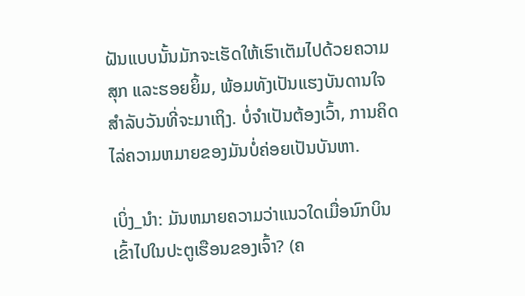ຝັນແບບນັ້ນມັກຈະເຮັດໃຫ້ເຮົາເຕັມໄປດ້ວຍຄວາມສຸກ ແລະຮອຍຍິ້ມ, ພ້ອມທັງເປັນແຮງບັນດານໃຈສຳລັບວັນທີ່ຈະມາເຖິງ. ບໍ່ຈໍາເປັນຕ້ອງເວົ້າ, ການຄິດໄລ່ຄວາມຫມາຍຂອງມັນບໍ່ຄ່ອຍເປັນບັນຫາ.

ເບິ່ງ_ນຳ: ມັນຫມາຍຄວາມວ່າແນວໃດເມື່ອນົກບິນເຂົ້າໄປໃນປະຕູເຮືອນຂອງເຈົ້າ? (ຄ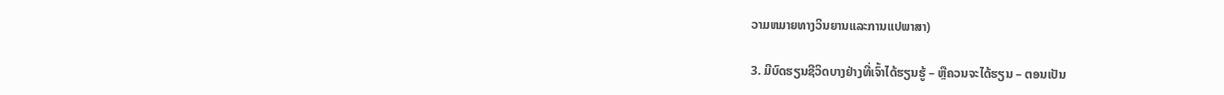ວາມຫມາຍທາງວິນຍານແລະການແປພາສາ)

3. ມີບົດຮຽນຊີວິດບາງຢ່າງທີ່ເຈົ້າໄດ້ຮຽນຮູ້ – ຫຼືຄວນຈະໄດ້ຮຽນ – ຕອນເປັນ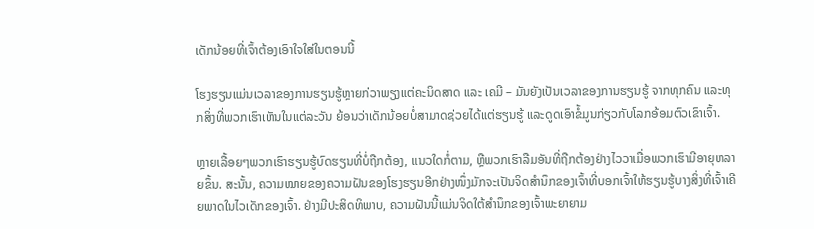ເດັກນ້ອຍທີ່ເຈົ້າຕ້ອງເອົາໃຈໃສ່ໃນຕອນນີ້

ໂຮງຮຽນແມ່ນເວລາຂອງການຮຽນຮູ້ຫຼາຍກ່ວາພຽງແຕ່ຄະນິດສາດ ແລະ ເຄມີ – ມັນຍັງເປັນເວລາຂອງການຮຽນຮູ້ ຈາກທຸກຄົນ ແລະທຸກສິ່ງທີ່ພວກເຮົາເຫັນໃນແຕ່ລະວັນ ຍ້ອນວ່າເດັກນ້ອຍບໍ່ສາມາດຊ່ວຍໄດ້ແຕ່ຮຽນຮູ້ ແລະດູດເອົາຂໍ້ມູນກ່ຽວກັບໂລກອ້ອມຕົວເຂົາເຈົ້າ.

ຫຼາຍເລື້ອຍໆພວກເຮົາຮຽນຮູ້ບົດຮຽນທີ່ບໍ່ຖືກຕ້ອງ, ແນວໃດກໍ່ຕາມ, ຫຼືພວກເຮົາລືມອັນທີ່ຖືກຕ້ອງຢ່າງໄວວາເມື່ອພວກເຮົາມີອາຍຸຫລາຍຂຶ້ນ. ສະນັ້ນ, ຄວາມໝາຍຂອງຄວາມຝັນຂອງໂຮງຮຽນອີກຢ່າງໜຶ່ງມັກຈະເປັນຈິດສຳນຶກຂອງເຈົ້າທີ່ບອກເຈົ້າໃຫ້ຮຽນຮູ້ບາງສິ່ງທີ່ເຈົ້າເຄີຍພາດໃນໄວເດັກຂອງເຈົ້າ. ຢ່າງມີປະສິດທິພາບ, ຄວາມຝັນນີ້ແມ່ນຈິດໃຕ້ສຳນຶກຂອງເຈົ້າພະຍາຍາມ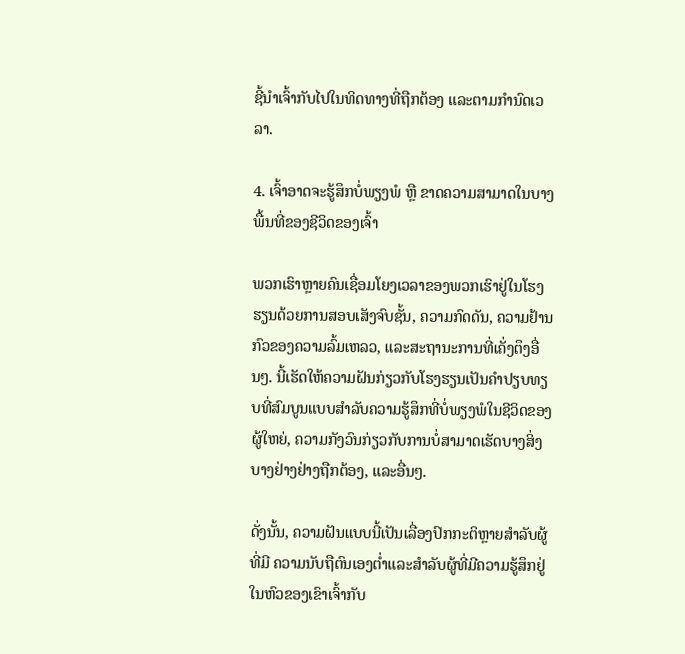ຊີ້ນຳເຈົ້າກັບໄປໃນທິດທາງທີ່ຖືກຕ້ອງ ແລະຕາມກຳນົດເວລາ.

4. ເຈົ້າອາດຈະຮູ້ສຶກບໍ່ພຽງພໍ ຫຼື ຂາດຄວາມສາມາດໃນບາງພື້ນທີ່ຂອງຊີວິດຂອງເຈົ້າ

ພວກເຮົາຫຼາຍຄົນເຊື່ອມໂຍງເວລາຂອງພວກເຮົາຢູ່ໃນໂຮງຮຽນດ້ວຍການສອບເສັງຈົບຊັ້ນ, ຄວາມກົດດັນ, ຄວາມຢ້ານກົວຂອງຄວາມລົ້ມເຫລວ, ແລະສະຖານະການທີ່ເຄັ່ງຕຶງອື່ນໆ. ນີ້ເຮັດໃຫ້ຄວາມຝັນກ່ຽວກັບໂຮງຮຽນເປັນຄໍາປຽບທຽບທີ່ສົມບູນແບບສໍາລັບຄວາມຮູ້ສຶກທີ່ບໍ່ພຽງພໍໃນຊີວິດຂອງຜູ້ໃຫຍ່, ຄວາມກັງວົນກ່ຽວກັບການບໍ່ສາມາດເຮັດບາງສິ່ງບາງຢ່າງຢ່າງຖືກຕ້ອງ, ແລະອື່ນໆ.

ດັ່ງນັ້ນ, ຄວາມຝັນແບບນີ້ເປັນເລື່ອງປົກກະຕິຫຼາຍສໍາລັບຜູ້ທີ່ມີ ຄວາມນັບຖືຕົນເອງຕ່ຳແລະສໍາລັບຜູ້ທີ່ມີຄວາມຮູ້ສຶກຢູ່ໃນຫົວຂອງເຂົາເຈົ້າກັບ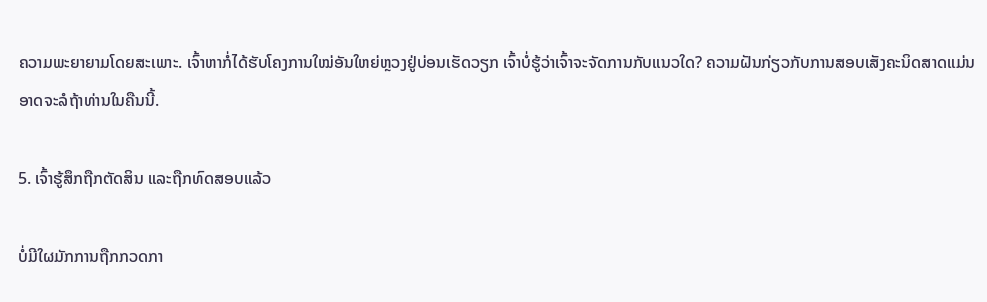ຄວາມພະຍາຍາມໂດຍສະເພາະ. ເຈົ້າຫາກໍ່ໄດ້ຮັບໂຄງການໃໝ່ອັນໃຫຍ່ຫຼວງຢູ່ບ່ອນເຮັດວຽກ ເຈົ້າບໍ່ຮູ້ວ່າເຈົ້າຈະຈັດການກັບແນວໃດ? ຄວາມຝັນກ່ຽວກັບການສອບເສັງຄະນິດສາດແມ່ນອາດຈະລໍຖ້າທ່ານໃນຄືນນີ້.

5. ເຈົ້າຮູ້ສຶກຖືກຕັດສິນ ແລະຖືກທົດສອບແລ້ວ

ບໍ່ມີໃຜມັກການຖືກກວດກາ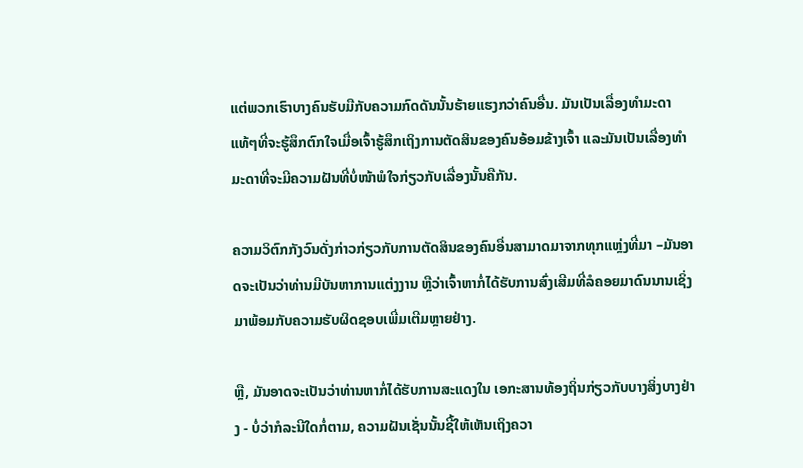ແຕ່ພວກເຮົາບາງຄົນຮັບມືກັບຄວາມກົດດັນນັ້ນຮ້າຍແຮງກວ່າຄົນອື່ນ. ມັນເປັນເລື່ອງທຳມະດາແທ້ໆທີ່ຈະຮູ້ສຶກຕົກໃຈເມື່ອເຈົ້າຮູ້ສຶກເຖິງການຕັດສິນຂອງຄົນອ້ອມຂ້າງເຈົ້າ ແລະມັນເປັນເລື່ອງທຳມະດາທີ່ຈະມີຄວາມຝັນທີ່ບໍ່ໜ້າພໍໃຈກ່ຽວກັບເລື່ອງນັ້ນຄືກັນ.

ຄວາມວິຕົກກັງວົນດັ່ງກ່າວກ່ຽວກັບການຕັດສິນຂອງຄົນອື່ນສາມາດມາຈາກທຸກແຫຼ່ງທີ່ມາ –ມັນອາດຈະເປັນວ່າທ່ານມີບັນຫາການແຕ່ງງານ ຫຼືວ່າເຈົ້າຫາກໍ່ໄດ້ຮັບການສົ່ງເສີມທີ່ລໍຄອຍມາດົນນານເຊິ່ງມາພ້ອມກັບຄວາມຮັບຜິດຊອບເພີ່ມເຕີມຫຼາຍຢ່າງ.

ຫຼື, ມັນອາດຈະເປັນວ່າທ່ານຫາກໍ່ໄດ້ຮັບການສະແດງໃນ ເອກະສານທ້ອງຖິ່ນກ່ຽວກັບບາງສິ່ງບາງຢ່າງ - ບໍ່ວ່າກໍລະນີໃດກໍ່ຕາມ, ຄວາມຝັນເຊັ່ນນັ້ນຊີ້ໃຫ້ເຫັນເຖິງຄວາ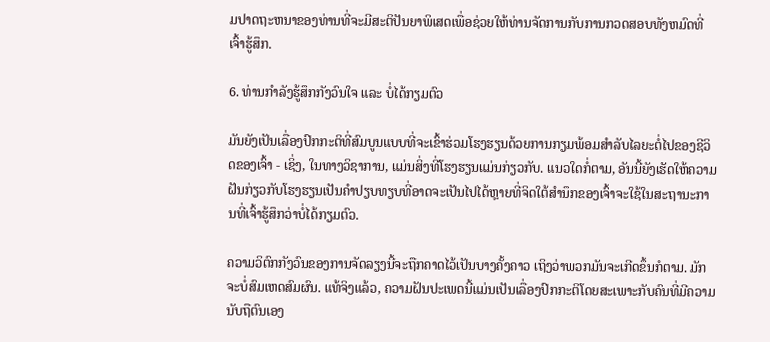ມປາດຖະຫນາຂອງທ່ານທີ່ຈະມີສະຕິປັນຍາພິເສດເພື່ອຊ່ວຍໃຫ້ທ່ານຈັດການກັບການກວດສອບທັງຫມົດທີ່ເຈົ້າຮູ້ສຶກ.

6. ທ່ານກຳລັງຮູ້ສຶກກັງວົນໃຈ ແລະ ບໍ່ໄດ້ກຽມຕົວ

ມັນຍັງເປັນເລື່ອງປົກກະຕິທີ່ສົມບູນແບບທີ່ຈະເຂົ້າຮ່ວມໂຮງຮຽນດ້ວຍການກຽມພ້ອມສໍາລັບໄລຍະຕໍ່ໄປຂອງຊີວິດຂອງເຈົ້າ - ເຊິ່ງ, ໃນທາງວິຊາການ, ແມ່ນສິ່ງທີ່ໂຮງຮຽນແມ່ນກ່ຽວກັບ. ແນວໃດກໍ່ຕາມ, ອັນນີ້ຍັງເຮັດໃຫ້ຄວາມຝັນກ່ຽວກັບໂຮງຮຽນເປັນຄຳປຽບທຽບທີ່ອາດຈະເປັນໄປໄດ້ຫຼາຍທີ່ຈິດໃຕ້ສຳນຶກຂອງເຈົ້າຈະໃຊ້ໃນສະຖານະການທີ່ເຈົ້າຮູ້ສຶກວ່າບໍ່ໄດ້ກຽມຕົວ.

ຄວາມວິຕົກກັງວົນຂອງການຈັດລຽງນີ້ຈະຖືກຄາດໄວ້ເປັນບາງຄັ້ງຄາວ ເຖິງວ່າພວກມັນຈະເກີດຂຶ້ນກໍຕາມ. ມັກຈະບໍ່ສົມເຫດສົມຜົນ. ແທ້ຈິງແລ້ວ, ຄວາມຝັນປະເພດນີ້ແມ່ນເປັນເລື່ອງປົກກະຕິໂດຍສະເພາະກັບຄົນທີ່ມີຄວາມນັບຖືຕົນເອງ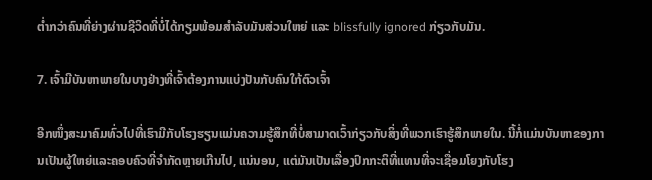ຕໍ່າກວ່າຄົນທີ່ຍ່າງຜ່ານຊີວິດທີ່ບໍ່ໄດ້ກຽມພ້ອມສໍາລັບມັນສ່ວນໃຫຍ່ ແລະ blissfully ignored ກ່ຽວກັບມັນ.

7. ເຈົ້າມີບັນຫາພາຍໃນບາງຢ່າງທີ່ເຈົ້າຕ້ອງການແບ່ງປັນກັບຄົນໃກ້ຕົວເຈົ້າ

ອີກໜຶ່ງສະມາຄົມທົ່ວໄປທີ່ເຮົາມີກັບໂຮງຮຽນແມ່ນຄວາມຮູ້ສຶກທີ່ບໍ່ສາມາດເວົ້າກ່ຽວກັບສິ່ງທີ່ພວກເຮົາຮູ້ສຶກພາຍໃນ. ນີ້ກໍ່ແມ່ນບັນຫາຂອງການເປັນຜູ້ໃຫຍ່ແລະຄອບຄົວທີ່ຈໍາກັດຫຼາຍເກີນໄປ, ແນ່ນອນ, ແຕ່ມັນເປັນເລື່ອງປົກກະຕິທີ່ແທນທີ່ຈະເຊື່ອມໂຍງກັບໂຮງ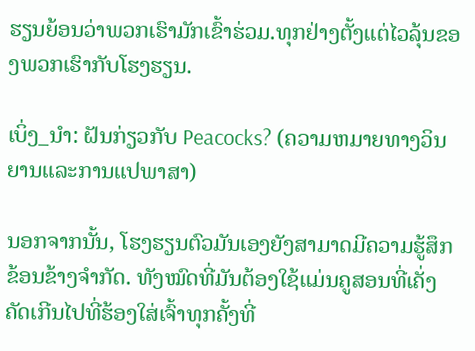ຮຽນຍ້ອນວ່າພວກເຮົາມັກເຂົ້າຮ່ວມ.ທຸກຢ່າງຕັ້ງແຕ່ໄວລຸ້ນຂອງພວກເຮົາກັບໂຮງຮຽນ.

ເບິ່ງ_ນຳ: ຝັນກ່ຽວກັບ Peacocks? (ຄວາມຫມາຍທາງວິນຍານແລະການແປພາສາ)

ນອກຈາກນັ້ນ, ໂຮງຮຽນຕົວມັນເອງຍັງສາມາດມີຄວາມຮູ້ສຶກຂ້ອນຂ້າງຈໍາກັດ. ທັງໝົດທີ່ມັນຕ້ອງໃຊ້ແມ່ນຄູສອນທີ່ເຄັ່ງຄັດເກີນໄປທີ່ຮ້ອງໃສ່ເຈົ້າທຸກຄັ້ງທີ່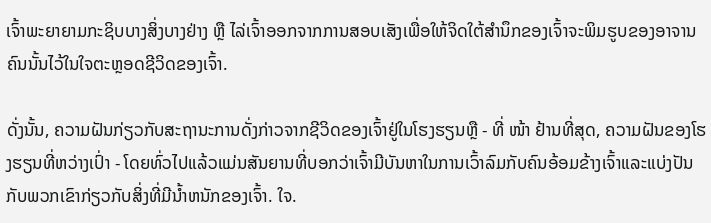ເຈົ້າພະຍາຍາມກະຊິບບາງສິ່ງບາງຢ່າງ ຫຼື ໄລ່ເຈົ້າອອກຈາກການສອບເສັງເພື່ອໃຫ້ຈິດໃຕ້ສຳນຶກຂອງເຈົ້າຈະພິມຮູບຂອງອາຈານຄົນນັ້ນໄວ້ໃນໃຈຕະຫຼອດຊີວິດຂອງເຈົ້າ.

ດັ່ງນັ້ນ, ຄວາມຝັນກ່ຽວກັບສະຖານະການດັ່ງກ່າວຈາກຊີວິດຂອງເຈົ້າຢູ່ໃນໂຮງຮຽນຫຼື - ທີ່ ໜ້າ ຢ້ານທີ່ສຸດ, ຄວາມຝັນຂອງໂຮງຮຽນທີ່ຫວ່າງເປົ່າ - ໂດຍທົ່ວໄປແລ້ວແມ່ນສັນຍານທີ່ບອກວ່າເຈົ້າມີບັນຫາໃນການເວົ້າລົມກັບຄົນອ້ອມຂ້າງເຈົ້າແລະແບ່ງປັນກັບພວກເຂົາກ່ຽວກັບສິ່ງທີ່ມີນໍ້າຫນັກຂອງເຈົ້າ. ໃຈ.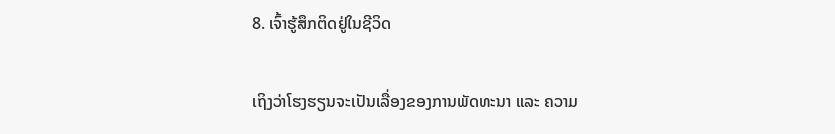8. ເຈົ້າຮູ້ສຶກຕິດຢູ່ໃນຊີວິດ

ເຖິງວ່າໂຮງຮຽນຈະເປັນເລື່ອງຂອງການພັດທະນາ ແລະ ຄວາມ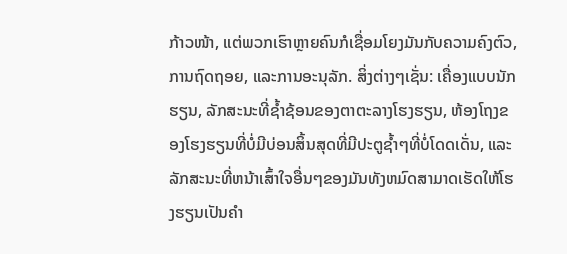ກ້າວໜ້າ, ແຕ່ພວກເຮົາຫຼາຍຄົນກໍເຊື່ອມໂຍງມັນກັບຄວາມຄົງຕົວ, ການຖົດຖອຍ, ແລະການອະນຸລັກ. ສິ່ງຕ່າງໆເຊັ່ນ: ເຄື່ອງແບບນັກຮຽນ, ລັກສະນະທີ່ຊໍ້າຊ້ອນຂອງຕາຕະລາງໂຮງຮຽນ, ຫ້ອງໂຖງຂອງໂຮງຮຽນທີ່ບໍ່ມີບ່ອນສິ້ນສຸດທີ່ມີປະຕູຊໍ້າໆທີ່ບໍ່ໂດດເດັ່ນ, ແລະລັກສະນະທີ່ຫນ້າເສົ້າໃຈອື່ນໆຂອງມັນທັງຫມົດສາມາດເຮັດໃຫ້ໂຮງຮຽນເປັນຄໍາ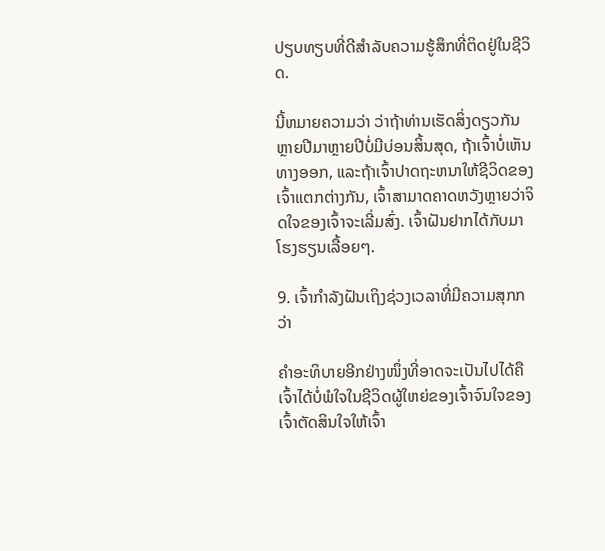ປຽບທຽບທີ່ດີສໍາລັບຄວາມຮູ້ສຶກທີ່ຕິດຢູ່ໃນຊີວິດ.

ນີ້ຫມາຍຄວາມວ່າ ວ່າຖ້າທ່ານເຮັດສິ່ງດຽວກັນຫຼາຍປີມາຫຼາຍປີບໍ່ມີບ່ອນສິ້ນສຸດ, ຖ້າເຈົ້າບໍ່ເຫັນທາງອອກ, ແລະຖ້າເຈົ້າປາດຖະຫນາໃຫ້ຊີວິດຂອງເຈົ້າແຕກຕ່າງກັນ, ເຈົ້າສາມາດຄາດຫວັງຫຼາຍວ່າຈິດໃຈຂອງເຈົ້າຈະເລີ່ມສົ່ງ. ເຈົ້າຝັນຢາກໄດ້ກັບມາໂຮງຮຽນເລື້ອຍໆ.

9. ເຈົ້າກຳລັງຝັນເຖິງຊ່ວງເວລາທີ່ມີຄວາມສຸກກວ່າ

ຄຳອະທິບາຍອີກຢ່າງໜຶ່ງທີ່ອາດຈະເປັນໄປໄດ້ຄືເຈົ້າໄດ້ບໍ່ພໍໃຈໃນຊີວິດຜູ້ໃຫຍ່ຂອງເຈົ້າຈົນໃຈຂອງເຈົ້າຕັດສິນໃຈໃຫ້ເຈົ້າ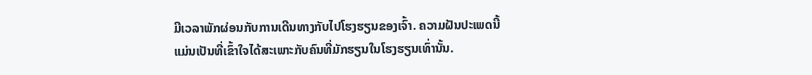ມີເວລາພັກຜ່ອນກັບການເດີນທາງກັບໄປໂຮງຮຽນຂອງເຈົ້າ. ຄວາມຝັນປະເພດນີ້ແມ່ນເປັນທີ່ເຂົ້າໃຈໄດ້ສະເພາະກັບຄົນທີ່ມັກຮຽນໃນໂຮງຮຽນເທົ່ານັ້ນ.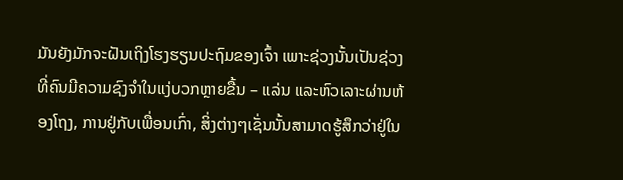ມັນຍັງມັກຈະຝັນເຖິງໂຮງຮຽນປະຖົມຂອງເຈົ້າ ເພາະຊ່ວງນັ້ນເປັນຊ່ວງທີ່ຄົນມີຄວາມຊົງຈຳໃນແງ່ບວກຫຼາຍຂື້ນ – ແລ່ນ ແລະຫົວເລາະຜ່ານຫ້ອງໂຖງ, ການຢູ່ກັບເພື່ອນເກົ່າ, ສິ່ງຕ່າງໆເຊັ່ນນັ້ນສາມາດຮູ້ສຶກວ່າຢູ່ໃນ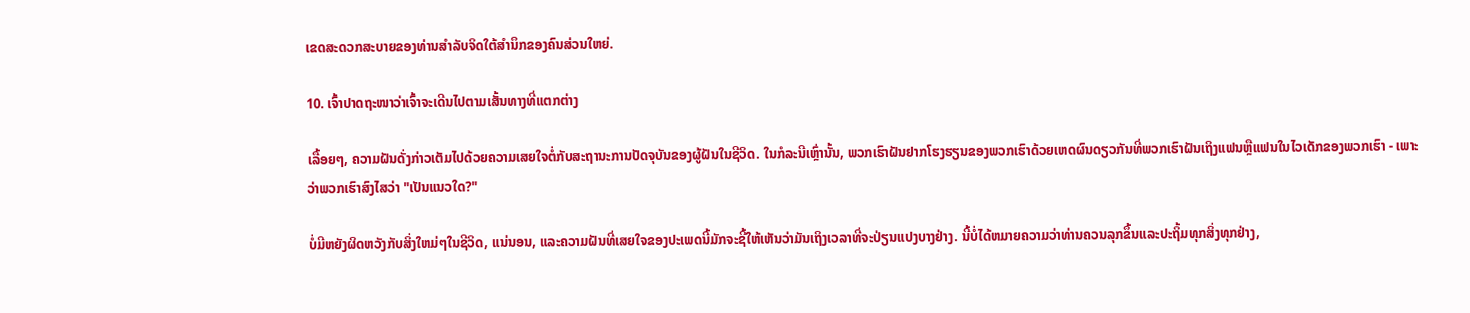ເຂດສະດວກສະບາຍຂອງທ່ານສໍາລັບຈິດໃຕ້ສໍານຶກຂອງຄົນສ່ວນໃຫຍ່.

10. ເຈົ້າປາດຖະໜາວ່າເຈົ້າຈະເດີນໄປຕາມເສັ້ນທາງທີ່ແຕກຕ່າງ

ເລື້ອຍໆ, ຄວາມຝັນດັ່ງກ່າວເຕັມໄປດ້ວຍຄວາມເສຍໃຈຕໍ່ກັບສະຖານະການປັດຈຸບັນຂອງຜູ້ຝັນໃນຊີວິດ. ໃນກໍລະນີເຫຼົ່ານັ້ນ, ພວກເຮົາຝັນຢາກໂຮງຮຽນຂອງພວກເຮົາດ້ວຍເຫດຜົນດຽວກັນທີ່ພວກເຮົາຝັນເຖິງແຟນຫຼືແຟນໃນໄວເດັກຂອງພວກເຮົາ - ເພາະວ່າພວກເຮົາສົງໄສວ່າ "ເປັນແນວໃດ?"

ບໍ່ມີຫຍັງຜິດຫວັງກັບສິ່ງໃຫມ່ໆໃນຊີວິດ, ແນ່ນອນ, ແລະຄວາມຝັນທີ່ເສຍໃຈຂອງປະເພດນີ້ມັກຈະຊີ້ໃຫ້ເຫັນວ່າມັນເຖິງເວລາທີ່ຈະປ່ຽນແປງບາງຢ່າງ. ນີ້ບໍ່ໄດ້ຫມາຍຄວາມວ່າທ່ານຄວນລຸກຂຶ້ນແລະປະຖິ້ມທຸກສິ່ງທຸກຢ່າງ,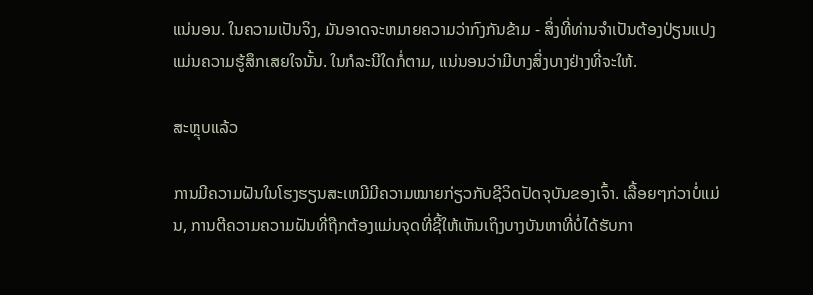ແນ່ນອນ. ໃນຄວາມເປັນຈິງ, ມັນອາດຈະຫມາຍຄວາມວ່າກົງກັນຂ້າມ - ສິ່ງທີ່ທ່ານຈໍາເປັນຕ້ອງປ່ຽນແປງແມ່ນຄວາມຮູ້ສຶກເສຍໃຈນັ້ນ. ໃນກໍລະນີໃດກໍ່ຕາມ, ແນ່ນອນວ່າມີບາງສິ່ງບາງຢ່າງທີ່ຈະໃຫ້.

ສະຫຼຸບແລ້ວ

ການມີຄວາມຝັນໃນໂຮງຮຽນສະເຫມີມີຄວາມໝາຍກ່ຽວກັບຊີວິດປັດຈຸບັນຂອງເຈົ້າ. ເລື້ອຍໆກ່ວາບໍ່ແມ່ນ, ການຕີຄວາມຄວາມຝັນທີ່ຖືກຕ້ອງແມ່ນຈຸດທີ່ຊີ້ໃຫ້ເຫັນເຖິງບາງບັນຫາທີ່ບໍ່ໄດ້ຮັບກາ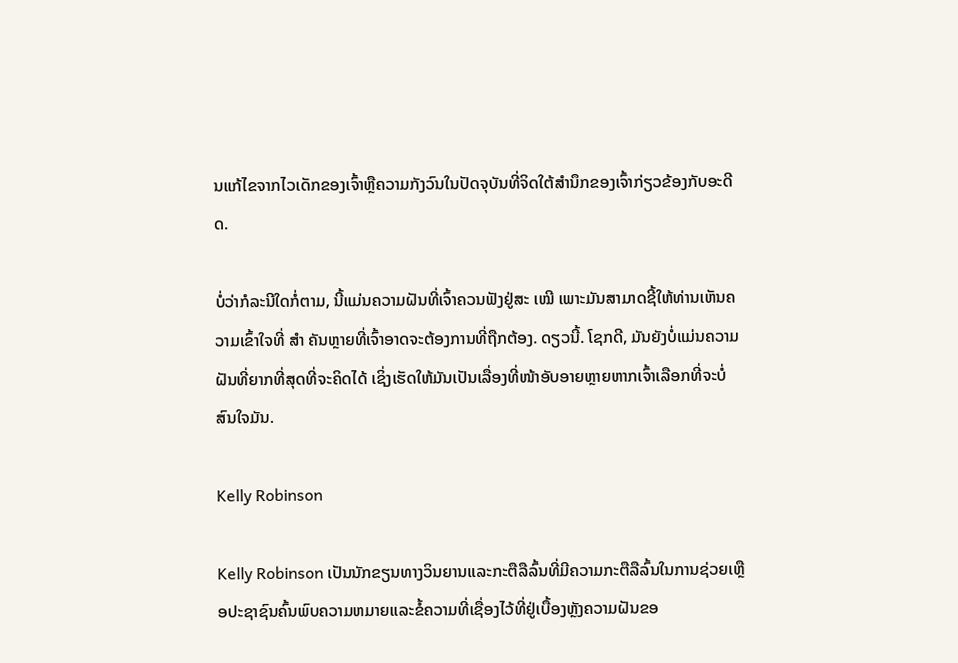ນແກ້ໄຂຈາກໄວເດັກຂອງເຈົ້າຫຼືຄວາມກັງວົນໃນປັດຈຸບັນທີ່ຈິດໃຕ້ສໍານຶກຂອງເຈົ້າກ່ຽວຂ້ອງກັບອະດີດ.

ບໍ່ວ່າກໍລະນີໃດກໍ່ຕາມ, ນີ້ແມ່ນຄວາມຝັນທີ່ເຈົ້າຄວນຟັງຢູ່ສະ ເໝີ ເພາະມັນສາມາດຊີ້ໃຫ້ທ່ານເຫັນຄວາມເຂົ້າໃຈທີ່ ສຳ ຄັນຫຼາຍທີ່ເຈົ້າອາດຈະຕ້ອງການທີ່ຖືກຕ້ອງ. ດຽວນີ້. ໂຊກດີ, ມັນຍັງບໍ່ແມ່ນຄວາມຝັນທີ່ຍາກທີ່ສຸດທີ່ຈະຄິດໄດ້ ເຊິ່ງເຮັດໃຫ້ມັນເປັນເລື່ອງທີ່ໜ້າອັບອາຍຫຼາຍຫາກເຈົ້າເລືອກທີ່ຈະບໍ່ສົນໃຈມັນ.

Kelly Robinson

Kelly Robinson ເປັນນັກຂຽນທາງວິນຍານແລະກະຕືລືລົ້ນທີ່ມີຄວາມກະຕືລືລົ້ນໃນການຊ່ວຍເຫຼືອປະຊາຊົນຄົ້ນພົບຄວາມຫມາຍແລະຂໍ້ຄວາມທີ່ເຊື່ອງໄວ້ທີ່ຢູ່ເບື້ອງຫຼັງຄວາມຝັນຂອ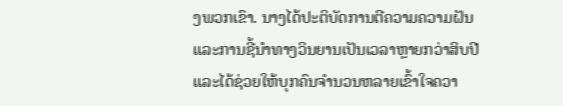ງພວກເຂົາ. ນາງໄດ້ປະຕິບັດການຕີຄວາມຄວາມຝັນແລະການຊີ້ນໍາທາງວິນຍານເປັນເວລາຫຼາຍກວ່າສິບປີແລະໄດ້ຊ່ວຍໃຫ້ບຸກຄົນຈໍານວນຫລາຍເຂົ້າໃຈຄວາ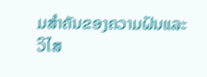ມສໍາຄັນຂອງຄວາມຝັນແລະວິໄສ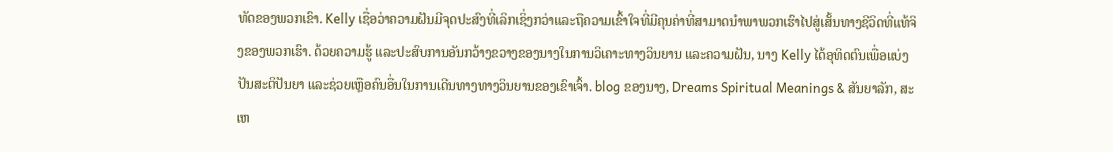ທັດຂອງພວກເຂົາ. Kelly ເຊື່ອວ່າຄວາມຝັນມີຈຸດປະສົງທີ່ເລິກເຊິ່ງກວ່າແລະຖືຄວາມເຂົ້າໃຈທີ່ມີຄຸນຄ່າທີ່ສາມາດນໍາພາພວກເຮົາໄປສູ່ເສັ້ນທາງຊີວິດທີ່ແທ້ຈິງຂອງພວກເຮົາ. ດ້ວຍຄວາມຮູ້ ແລະປະສົບການອັນກວ້າງຂວາງຂອງນາງໃນການວິເຄາະທາງວິນຍານ ແລະຄວາມຝັນ, ນາງ Kelly ໄດ້ອຸທິດຕົນເພື່ອແບ່ງປັນສະຕິປັນຍາ ແລະຊ່ວຍເຫຼືອຄົນອື່ນໃນການເດີນທາງທາງວິນຍານຂອງເຂົາເຈົ້າ. blog ຂອງນາງ, Dreams Spiritual Meanings & ສັນຍາລັກ, ສະເຫ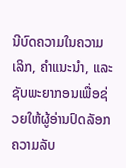ນີບົດຄວາມໃນຄວາມເລິກ, ຄໍາແນະນໍາ, ແລະຊັບພະຍາກອນເພື່ອຊ່ວຍໃຫ້ຜູ້ອ່ານປົດລັອກຄວາມລັບ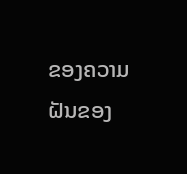ຂອງຄວາມຝັນຂອງ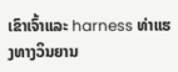ເຂົາເຈົ້າແລະ harness ທ່າແຮງທາງວິນຍານ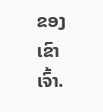ຂອງເຂົາເຈົ້າ.